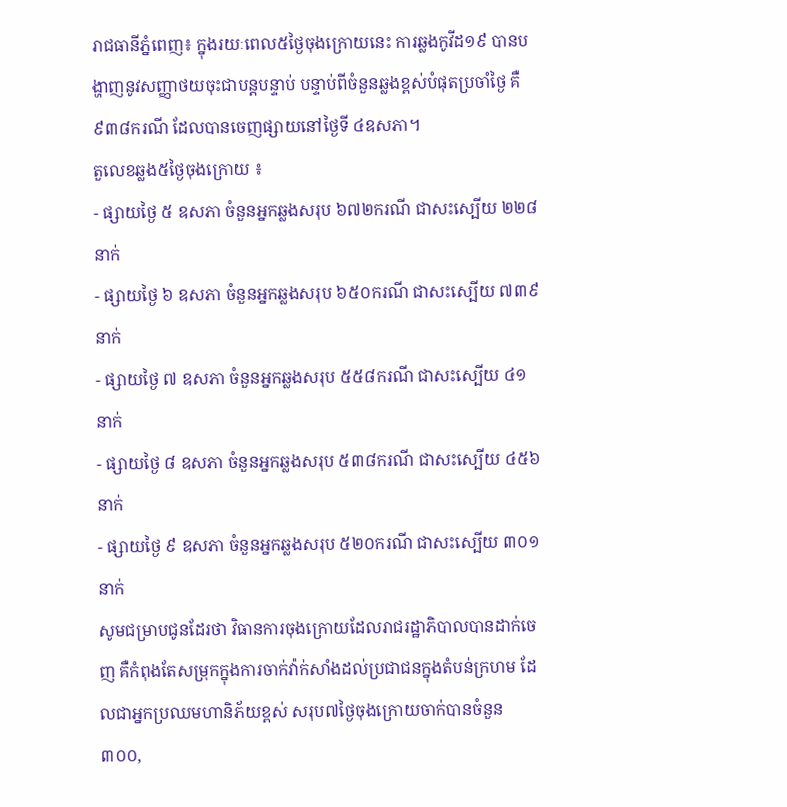រាជធានីភ្នំពេញ៖ ក្នុងរយៈពេល៥ថ្ងៃចុងក្រោយនេះ ការឆ្លងកូវីដ១៩ បានបង្ហាញនូវសញ្ញាថយចុះជាបន្តបន្ទាប់ បន្ទាប់ពីចំនួនឆ្លងខ្ពស់បំផុតប្រចាំថ្ងៃ គឺ ៩៣៨ករណី ដែលបានចេញផ្សាយនៅថ្ងៃទី ៤ឧសភា។
តួលេខឆ្លង៥ថ្ងៃចុងក្រោយ ៖
- ផ្សាយថ្ងៃ ៥ ឧសភា ចំនួនអ្នកឆ្លងសរុប ៦៧២ករណី ជាសះស្បើយ ២២៨នាក់
- ផ្សាយថ្ងៃ ៦ ឧសភា ចំនួនអ្នកឆ្លងសរុប ៦៥០ករណី ជាសះស្បើយ ៧៣៩នាក់
- ផ្សាយថ្ងៃ ៧ ឧសភា ចំនួនអ្នកឆ្លងសរុប ៥៥៨ករណី ជាសះស្បើយ ៤១នាក់
- ផ្សាយថ្ងៃ ៨ ឧសភា ចំនួនអ្នកឆ្លងសរុប ៥៣៨ករណី ជាសះស្បើយ ៤៥៦នាក់
- ផ្សាយថ្ងៃ ៩ ឧសភា ចំនួនអ្នកឆ្លងសរុប ៥២០ករណី ជាសះស្បើយ ៣០១នាក់
សូមជម្រាបជូនដែរថា វិធានការចុងក្រោយដែលរាជរដ្ឋាភិបាលបានដាក់ចេញ គឺកំពុងតែសម្រុកក្នុងការចាក់វ៉ាក់សាំងដល់ប្រជាជនក្នុងតំបន់ក្រហម ដែលជាអ្នកប្រឈមហានិភ័យខ្ពស់ សរុប៧ថ្ងៃចុងក្រោយចាក់បានចំនួន ៣០០,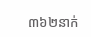៣៦២នាក់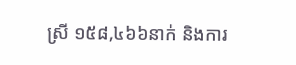ស្រី ១៥៨,៤៦៦នាក់ និងការ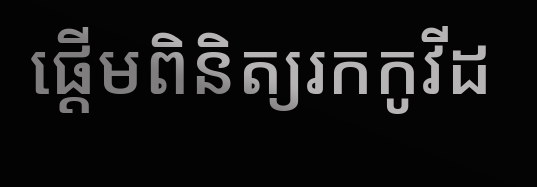ផ្ដើមពិនិត្យរកកូវីដ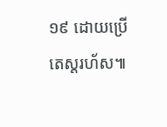១៩ ដោយប្រើតេស្ដរហ័ស៕